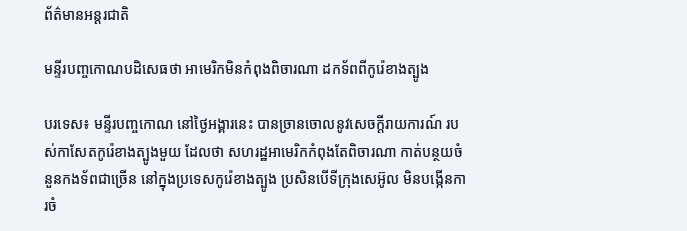ព័ត៌មានអន្តរជាតិ

មន្ទីរបញ្ចកោណបដិសេធថា អាមេរិកមិនកំពុងពិចារណា ដកទ័ពពីកូរ៉េខាងត្បូង

បរទេស៖ មន្ទីរបញ្ចកោណ នៅថ្ងៃអង្គារនេះ បានច្រានចោលនូវសេចក្តីរាយការណ៍ របស់កាសែតកូរ៉េខាងត្បូងមួយ ដែលថា សហរដ្ឋអាមេរិកកំពុងតែពិចារណា កាត់បន្ថយចំនួនកងទ័ពជាច្រើន នៅក្នុងប្រទេសកូរ៉េខាងត្បូង ប្រសិនបើទីក្រុងសេអ៊ូល មិនបង្កើនការចំ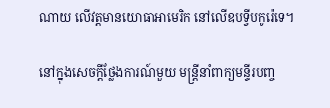ណាយ លើវត្តមានយោធាអាមេរិក នៅលើឧបទ្វីបកូរ៉េទេ។

នៅក្នុងសេចក្តីថ្លែងការណ៍មួយ មន្ត្រីនាំពាក្យមន្ទីរបញ្ច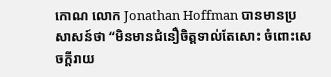កោណ លោក Jonathan Hoffman បានមានប្រសាសន៍ថា “មិនមានជំនឿចិត្តទាល់តែសោះ ចំពោះសេចក្តីរាយ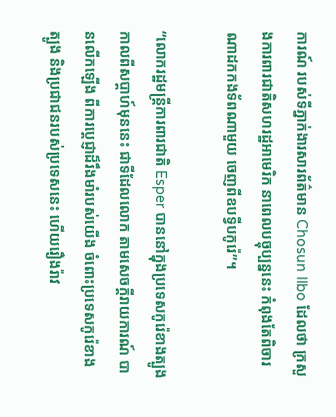ការណ៍ របស់ទីភ្នាក់ងារសារព័ត៌មាន Chosun Ilbo ដែលថា ក្រសួងការពារជាតិសហរដ្ឋអាមេរិក នាពេលបច្ចុប្បន្ននេះ កំពុងតែពិចារណាដកកងទ័ពណាមួយ ចេញពីឧបទ្វីបកូរ៉េ”។

“លោករដ្ឋមន្ត្រីការពារជាតិ Esper បាននៅក្នុងប្រទេសកូរ៉េខាងត្បូង កាលពីសប្ដាហ៍មុននេះ ជាទីដែលលោក តាមសេចក្តីរាយការណ៍ បានលើកឡើង ពីការប្តេជ្ញាដ៏រឹងមាំរបស់យើង ចំពោះប្រទេសកូរ៉េខាងត្បូង និងប្រជាជនរបស់ប្រទេសនេះ ហើយរឿងរ៉ាវ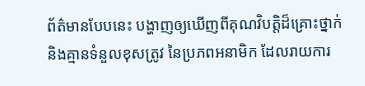ព័ត៌មានបែបនេះ បង្ហាញឲ្យឃើញពីគុណវិបត្តិដ៏គ្រោះថ្នាក់ និងគ្មានទំនួលខុសត្រូវ នៃប្រភពអនាមិក ដែលរាយការ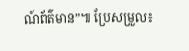ណ៍ព័ត៌មាន”៕ ប្រែសម្រួល៖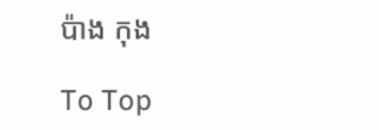ប៉ាង កុង

To Top